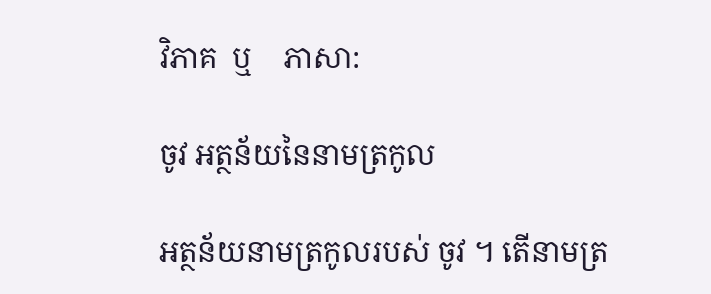វិភាគ  ឬ    ភាសា:

ចូវ អត្ថន័យនៃនាមត្រកូល

អត្ថន័យនាមត្រកូលរបស់ ចូវ ។ តើនាមត្រ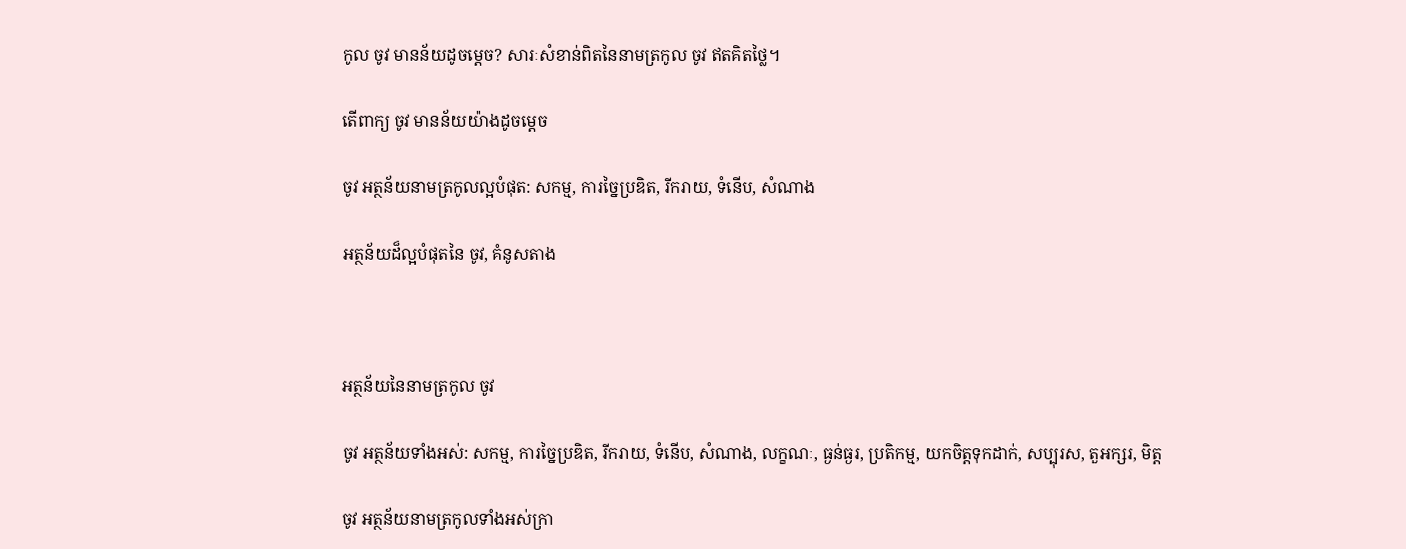កូល ចូវ មានន័យដូចម្តេច? សារៈសំខាន់ពិតនៃនាមត្រកូល ចូវ ឥតគិតថ្លៃ។

តើពាក្យ ចូវ មានន័យយ៉ាងដូចម្ដេច

ចូវ អត្ថន័យនាមត្រកូលល្អបំផុត: សកម្ម, ការច្នៃប្រឌិត, រីករាយ, ទំនើប, សំណាង

អត្ថន័យដ៏ល្អបំផុតនៃ ចូវ, គំនូសតាង



អត្ថន័យនៃនាមត្រកូល ចូវ

ចូវ អត្ថន័យទាំងអស់: សកម្ម, ការច្នៃប្រឌិត, រីករាយ, ទំនើប, សំណាង, លក្ខណៈ, ធ្ងន់ធ្ងរ, ប្រតិកម្ម, យកចិត្តទុកដាក់, សប្បុរស, តួអក្សរ, មិត្ត

ចូវ អត្ថន័យនាមត្រកូលទាំងអស់ក្រា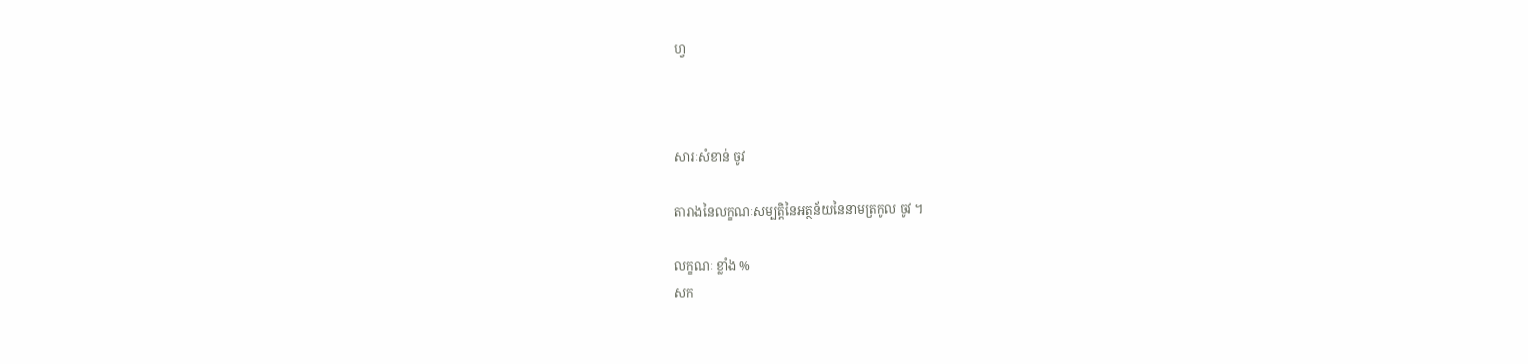ហ្វ



សារៈសំខាន់ ចូវ

តារាងនៃលក្ខណៈសម្បត្តិនៃអត្ថន័យនៃនាមត្រកូល ចូវ ។

លក្ខណៈ ខ្លាំង %
សក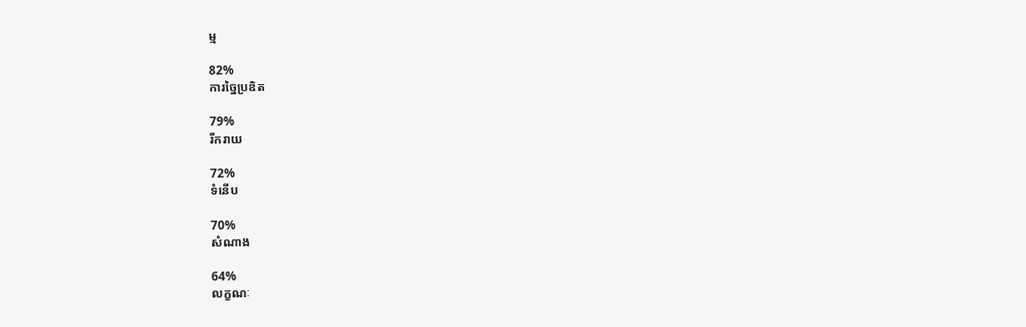ម្ម

82%
ការច្នៃប្រឌិត

79%
រីករាយ

72%
ទំនើប

70%
សំណាង

64%
លក្ខណៈ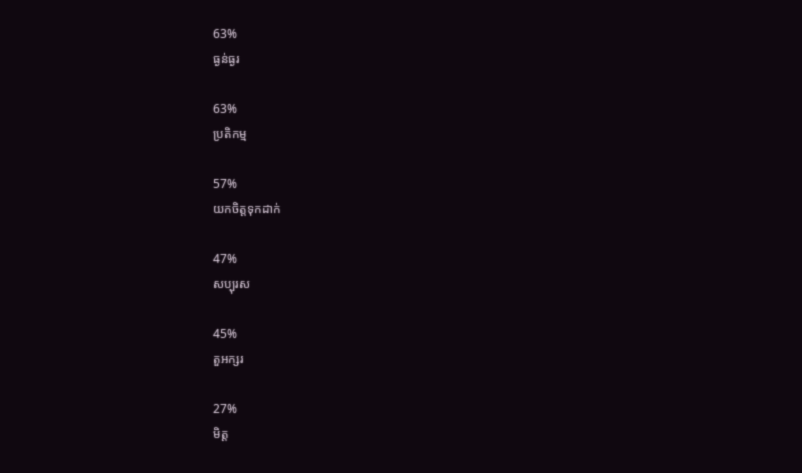63%
ធ្ងន់ធ្ងរ

63%
ប្រតិកម្ម

57%
យកចិត្តទុកដាក់

47%
សប្បុរស

45%
តួអក្សរ

27%
មិត្ត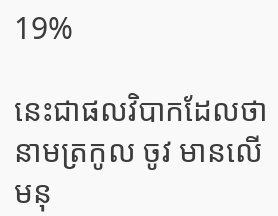19%

នេះជាផលវិបាកដែលថានាមត្រកូល ចូវ មានលើមនុ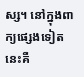ស្ស។ នៅក្នុងពាក្យផ្សេងទៀតនេះគឺ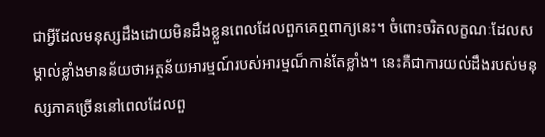ជាអ្វីដែលមនុស្សដឹងដោយមិនដឹងខ្លួនពេលដែលពួកគេឮពាក្យនេះ។ ចំពោះចរិតលក្ខណៈដែលសម្គាល់ខ្លាំងមានន័យថាអត្ថន័យអារម្មណ៍របស់អារម្មណ៏កាន់តែខ្លាំង។ នេះគឺជាការយល់ដឹងរបស់មនុស្សភាគច្រើននៅពេលដែលពួ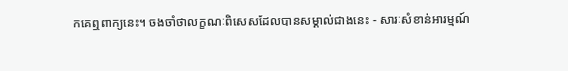កគេឮពាក្យនេះ។ ចងចាំថាលក្ខណៈពិសេសដែលបានសម្គាល់ជាងនេះ - សារៈសំខាន់អារម្មណ៍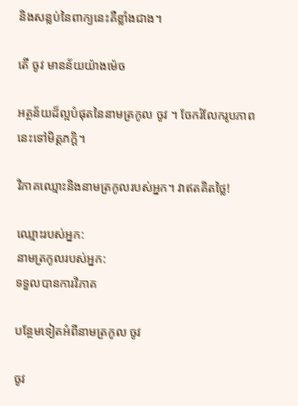និងសន្លប់នៃពាក្យនេះគឺខ្លាំងជាង។

តើ ចូវ មានន័យយ៉ាងម៉េច

អត្ថន័យដ៏ល្អបំផុតនៃនាមត្រកូល ចូវ ។ ចែករំលែករូបភាពនេះទៅមិត្តភក្តិ។

វិភាគឈ្មោះនិងនាមត្រកូលរបស់អ្នក។ វាឥតគិតថ្លៃ!

ឈ្មោះរបស់អ្នក:
នាមត្រកូលរបស់អ្នក:
ទទួលបានការវិភាគ

បន្ថែមទៀតអំពីនាមត្រកូល ចូវ

ចូវ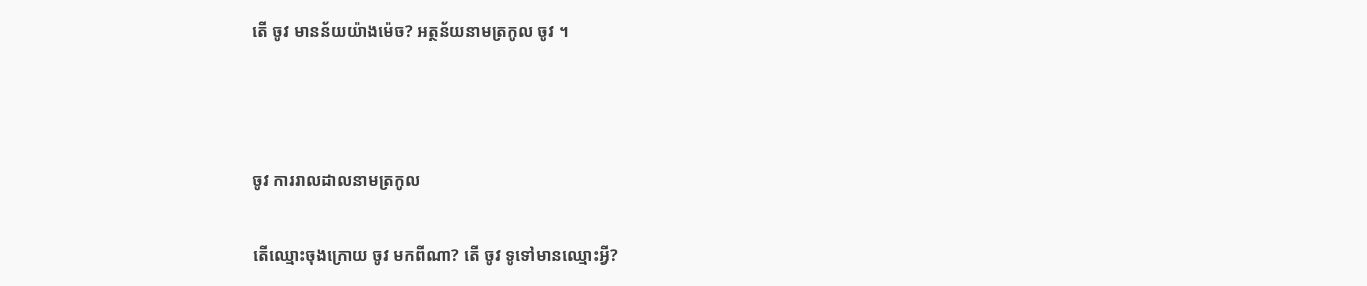តើ ចូវ មានន័យយ៉ាងម៉េច? អត្ថន័យនាមត្រកូល ចូវ ។



ចូវ ការរាលដាលនាមត្រកូល

តើឈ្មោះចុងក្រោយ ចូវ មកពីណា? តើ ចូវ ទូទៅមានឈ្មោះអ្វី?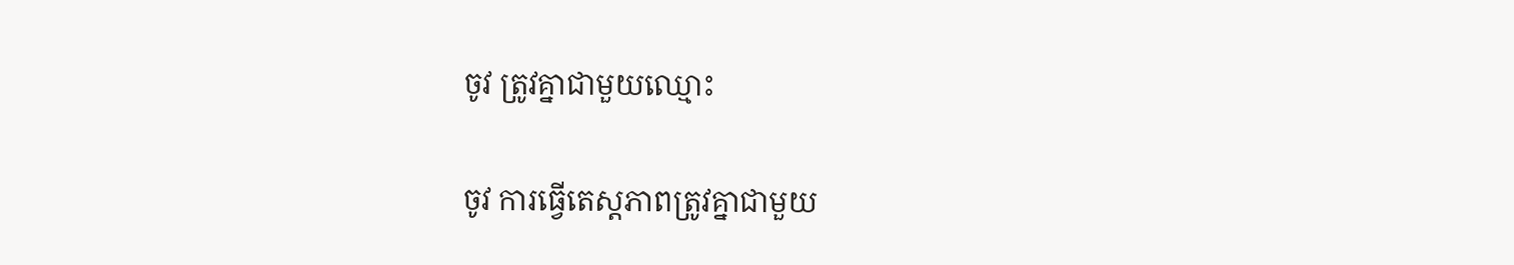ចូវ ត្រូវគ្នាជាមួយឈ្មោះ

ចូវ ការធ្វើតេស្តភាពត្រូវគ្នាជាមួយ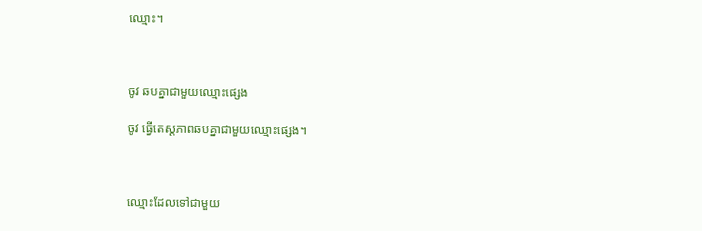ឈ្មោះ។



ចូវ ឆបគ្នាជាមួយឈ្មោះផ្សេង

ចូវ ធ្វើតេស្តភាពឆបគ្នាជាមួយឈ្មោះផ្សេង។



ឈ្មោះដែលទៅជាមួយ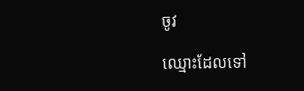ចូវ

ឈ្មោះដែលទៅ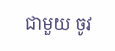ជាមួយ ចូវ